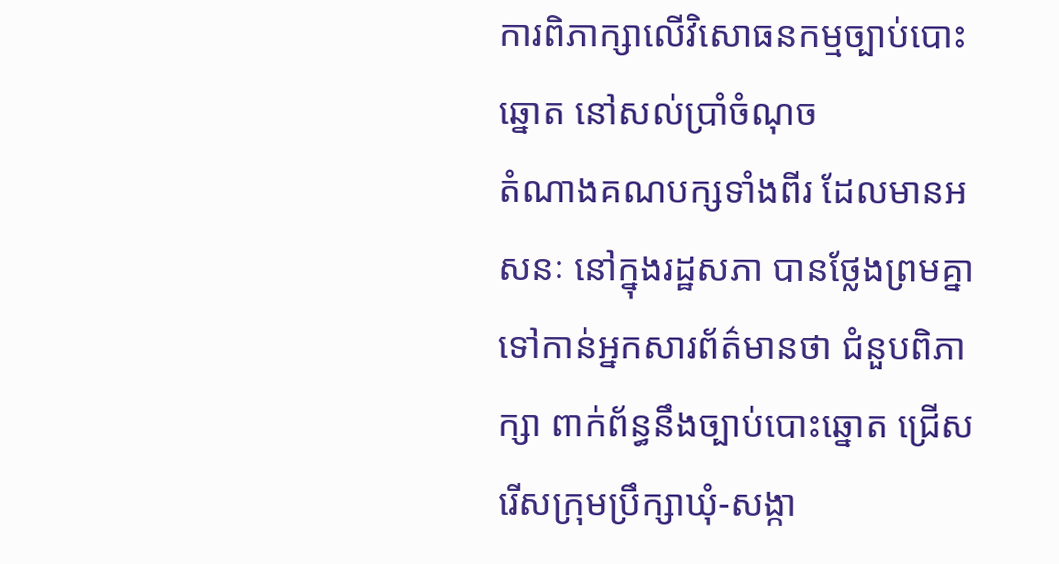ការពិភាក្សាលើវិសោធនកម្មច្បាប់បោះឆ្នោត នៅសល់ប្រាំចំណុច
តំណាងគណបក្សទាំងពីរ ដែលមានអសនៈ នៅក្នុងរដ្ឋសភា បានថ្លែងព្រមគ្នា ទៅកាន់អ្នកសារព័ត៌មានថា ជំនួបពិភាក្សា ពាក់ព័ន្ធនឹងច្បាប់បោះឆ្នោត ជ្រើសរើសក្រុមប្រឹក្សាឃុំ-សង្កា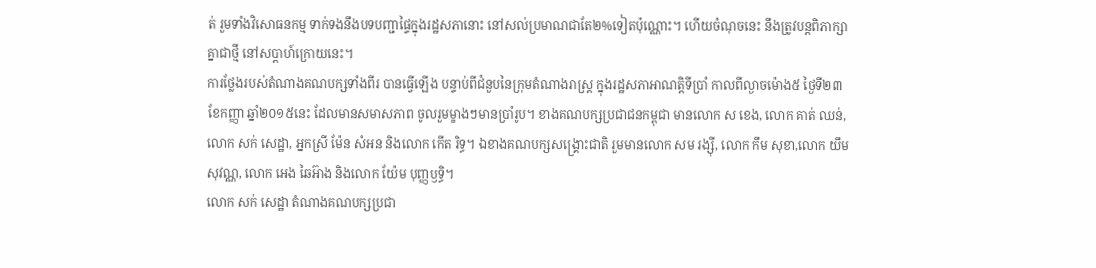ត់ រួមទាំងវិសោធនកម្ម ទាក់ទងនឹងបទបញ្ជាផ្ទៃក្នុងរដ្ឋសភានោះ នៅសល់ប្រមាណជាតែ២%ទៀតប៉ុណ្ណោះ។ ហើយចំណុចនេះ នឹងត្រូវបន្តពិភាក្សាគ្នាជាថ្មី នៅសប្តាហ៍ក្រោយនេះ។
ការថ្លែងរបស់តំណាងគណបក្សទាំងពីរ បានធ្វើឡើង បន្ទាប់ពីជំនួបនៃក្រុមតំណាងរាស្រ្ត ក្នុងរដ្ឋសភាអាណត្តិទីប្រាំ កាលពីល្ងាចម៉ោង៥ ថ្ងៃទី២៣ ខែកញ្ញា ឆ្នាំ២០១៥នេះ ដែលមានសមាសភាព ចូលរួមម្ខាងៗមានប្រាំរូប។ ខាងគណបក្សប្រជាជនកម្ពុជា មានលោក ស ខេង, លោក គាត់ ឈន់, លោក សក់ សេដ្ឋា, អ្នកស្រី ម៉ែន សំអន និងលោក កើត រិទ្ធ។ ឯខាងគណបក្សសង្គ្រោះជាតិ រួមមានលោក សម រង្ស៊ី, លោក កឹម សុខា,លោក យឹម សុវណ្ណ, លោក អេង ឆៃអ៊ាង និងលោក យ៉ែម បុញ្ញឫទ្ធិ។
លោក សក់ សេដ្ឋា តំណាងគណបក្សប្រជា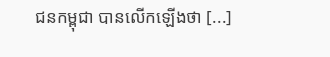ជនកម្ពុជា បានលើកឡើងថា [...]